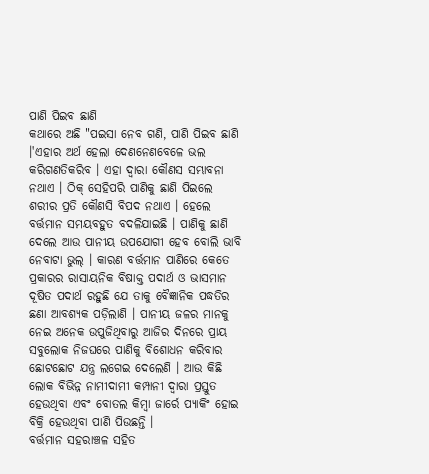ପାଣି ପିଇବ ଛାଣି
କଥାରେ ଅଛି "ପଇସା ନେବ ଗଣି, ପାଣି ପିଇବ ଛାଣି ।'ଏହାର ଅର୍ଥ ହେଲା ଦେଣନେଣବେଳେ ଭଲ କରିଗଣତିକରିବ । ଏହା ଦ୍ୱାରା କୌଣସ ସମ୍ଭାବନା ନଥାଏ । ଠିକ୍ ସେହିପରି ପାଣିକୁ ଛାଣି ପିଇଲେ ଶରୀର ପ୍ରତି କୌଣସି ବିପଦ ନଥାଏ । ହେଲେ ବର୍ତ୍ତମାନ ସମୟବହୁତ ବଦଳିଯାଇଛି । ପାଣିକୁ ଛାଣି ଦେଲେ ଆଉ ପାନୀୟ ଉପଯୋଗୀ ହେବ ବୋଲି ଭାବି ନେବାଟା ଭୁଲ୍ । କାରଣ ବର୍ତ୍ତମାନ ପାଣିରେ କେତେ ପ୍ରକାରର ରାସାୟନିକ ବିଷାକ୍ତ ପଦାର୍ଥ ଓ ଭାସମାନ ଦୂଷିତ ପଦାର୍ଥ ରହୁଛି ଯେ ତାକୁ ବୈଜ୍ଞାନିକ ପଦ୍ଧତିର ଛଣା ଆବଶ୍ୟକ ପଡ଼ିଲାଣି । ପାନୀୟ ଜଳର ମାନକୁ ନେଇ ଅନେକ ଉପୁଜିଥିବାରୁ ଆଜିର ଦିନରେ ପ୍ରାୟ ସବୁଲୋକ ନିଜଘରେ ପାଣିକୁ ବିଶୋଧନ କରିବାର ଛୋଟଛୋଟ ଯନ୍ତ୍ର ଲଗେଇ ଦେଲେଣି । ଆଉ କିଛି ଲୋକ ବିଭିନ୍ନ ନାମୀଦାମୀ କମ୍ପାନୀ ଦ୍ୱାରା ପ୍ରସ୍ତୁତ ହେଉଥିବା ଏବଂ ବୋତଲ କିମ୍ବା ଜାର୍ରେ ପ୍ୟାକିଂ ହୋଇ ବିକ୍ରି ହେଉଥିବା ପାଣି ପିଉଛନ୍ତି ।
ବର୍ତ୍ତମାନ ସହରାଞ୍ଚଳ ସହିତ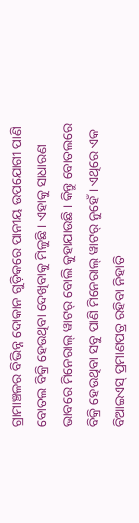ଗ୍ରାମାଞ୍ଚଳର ବିଭିନ୍ନ ଦୋକାନ ଗୁଡ଼ିକରେ ପାନୀୟ ଉପଯୋଗୀ ପାଣି ବୋତଲ ବିକ୍ରି ହେଉଥିବା ଦେଖିବାକୁ ମିଳୁଛି । ଏହାକୁ ସାଧାରଣ ଭାବରେ ମିନେରାଲ୍ ୱାଟର୍ ବୋଲି କୁହାଯାଉଛି । କିନ୍ତୁ ବୋତଲରେ ବିକ୍ରି ହେଉଥିବା ସବୁ ପାଣି ମିନେରାଲ୍ ୱାଟର୍ ନୁହେଁ । ଏଥିରେ ଏକ ବିଆଇଏସ୍ ପ୍ରମାଣପତ୍ର ରହିବା ନିହାତି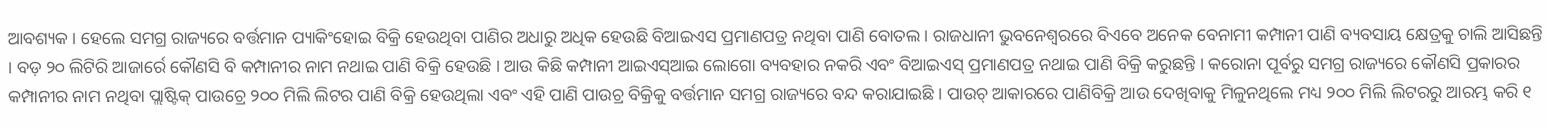ଆବଶ୍ୟକ । ହେଲେ ସମଗ୍ର ରାଜ୍ୟରେ ବର୍ତ୍ତମାନ ପ୍ୟାକିଂହୋଇ ବିକ୍ରି ହେଉଥିବା ପାଣିର ଅଧାରୁ ଅଧିକ ହେଉଛି ବିଆଇଏସ ପ୍ରମାଣପତ୍ର ନଥିବା ପାଣି ବୋତଲ । ରାଜଧାନୀ ଭୁବନେଶ୍ୱରରେ ବିଏବେ ଅନେକ ବେନାମୀ କମ୍ପାନୀ ପାଣି ବ୍ୟବସାୟ କ୍ଷେତ୍ରକୁ ଚାଲି ଆସିଛନ୍ତି । ବଡ଼ ୨୦ ଲିଟିରି ଆଜାର୍ରେ କୌଣସି ବି କମ୍ପାନୀର ନାମ ନଥାଇ ପାଣି ବିକ୍ରି ହେଉଛି । ଆଉ କିଛି କମ୍ପାନୀ ଆଇଏସ୍ଆଇ ଲୋଗୋ ବ୍ୟବହାର ନକରି ଏବଂ ବିଆଇଏସ୍ ପ୍ରମାଣପତ୍ର ନଥାଇ ପାଣି ବିକ୍ରି କରୁଛନ୍ତି । କରୋନା ପୂର୍ବରୁ ସମଗ୍ର ରାଜ୍ୟରେ କୌଣସି ପ୍ରକାରର କମ୍ପାନୀର ନାମ ନଥିବା ପ୍ଲାଷ୍ଟିକ୍ ପାଉଚ୍ରେ ୨୦୦ ମିଲି ଲିଟର ପାଣି ବିକ୍ରି ହେଉଥିଲା ଏବଂ ଏହି ପାଣି ପାଉଚ୍ର ବିକ୍ରିକୁ ବର୍ତ୍ତମାନ ସମଗ୍ର ରାଜ୍ୟରେ ବନ୍ଦ କରାଯାଇଛି । ପାଉଚ୍ ଆକାରରେ ପାଣିବିକ୍ରି ଆଉ ଦେଖିବାକୁ ମିଳୁନଥିଲେ ମଧ୍ୟ ୨୦୦ ମିଲି ଲିଟରରୁ ଆରମ୍ଭ କରି ୧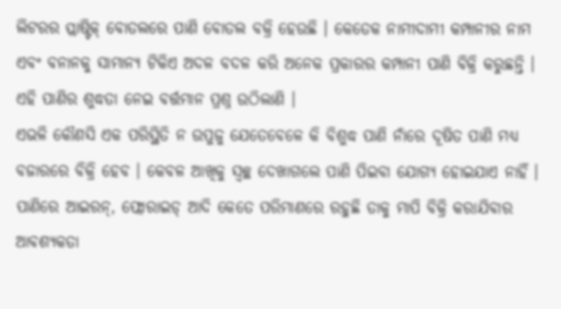ଲିଟରର ପ୍ଲାଷ୍ଟିକ୍ ବୋତଲରେ ପାଣି ବୋତଲ ବକ୍ରି ହେଉଛି । କେତେକ ନାମୀଦାମୀ କମ୍ପାନୀର ନାମ ଏବଂ ବନାନକୁ ସାମାନ୍ୟ ଟିକିଏ ଅଦଳ ବଦଳ କରି ଅନେକ ପ୍ରକାରର କମ୍ପାନୀ ପାଣି ବିକ୍ରି କରୁଛନ୍ତି । ଏହି ପାଣିର ଶୁଦ୍ଧତା ନେଇ ବର୍ତ୍ତମାନ ପ୍ରଶ୍ନ ଉଠିଲାଣି ।
ଏଭଳି କୌଣସି ଏକ ପରିସ୍ଥିତି ନ ଉପୁଜୁ ଯେତେବେଳେ କି ବିଶୁଦ୍ଧ ପାଣି ନାଁରେ ଦୂଷିତ ପାଣି ମଧ୍ୟ ବଜାରରେ ବିକ୍ରି ହେବ । କେବଳ ଆଖିକୁ ସ୍ୱଚ୍ଛ ଦେଖାଗଲେ ପାଣି ପିଇବା ଯୋଗ୍ୟ ହୋଇଯାଏ ନାହିଁ । ପାଣିରେ ଆଇରନ୍, ଫ୍ଲୋରାଇଡ୍ ଆଦି କେତେ ପରିମାଣରେ ରହୁଛି ତାକୁ ମାପି ବିକ୍ରି କରାଯିବାର ଆବଶ୍ୟକତା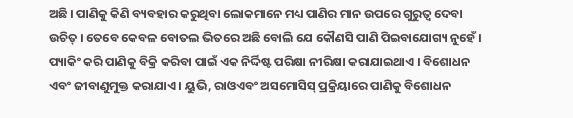ଅଛି । ପାଣିକୁ କିଣି ବ୍ୟବହାର କରୁଥିବା ଲୋକମାନେ ମଧ୍ୟ ପାଣିର ମାନ ଉପରେ ଗୁରୁତ୍ୱ ଦେବା ଉଚିତ୍ । ତେବେ କେବଳ ବୋତଲ ଭିତରେ ଅଛି ବୋଲି ଯେ କୌଣସି ପାଣି ପିଇବାଯୋଗ୍ୟ ନୁହେଁ ।
ପ୍ୟାକିଂ କରି ପାଣିକୁ ବିକ୍ରି କରିବା ପାଇଁ ଏକ ନିର୍ଦ୍ଦିଷ୍ଟ ପରିକ୍ଷା ନୀରିକ୍ଷା କରାଯାଇଥାଏ । ବିଶୋଧନ ଏବଂ ଜୀବାଣୁମୁକ୍ତ କରାଯାଏ । ୟୁଭି, ରାଓଏବଂ ଅସମୋସିସ୍ ପ୍ରକ୍ରିୟାରେ ପାଣିକୁ ବିଶୋଧନ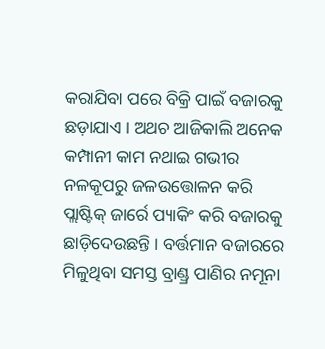କରାଯିବା ପରେ ବିକ୍ରି ପାଇଁ ବଜାରକୁ ଛଡ଼ାଯାଏ । ଅଥଚ ଆଜିକାଲି ଅନେକ କମ୍ପାନୀ କାମ ନଥାଇ ଗଭୀର ନଳକୂପରୁ ଜଳଉତ୍ତୋଳନ କରି ପ୍ଲାଷ୍ଟିକ୍ ଜାର୍ରେ ପ୍ୟାକିଂ କରି ବଜାରକୁ ଛାଡ଼ିଦେଉଛନ୍ତି । ବର୍ତ୍ତମାନ ବଜାରରେ ମିଳୁଥିବା ସମସ୍ତ ବ୍ରାଣ୍ଡ୍ର ପାଣିର ନମୂନା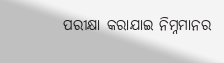ପରୀକ୍ଷା କରାଯାଇ ନିମ୍ନମାନର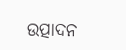ଉତ୍ପାଦନ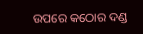ଉପରେ କଠୋର ଦଣ୍ଡ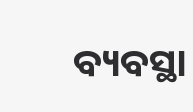ବ୍ୟବସ୍ଥା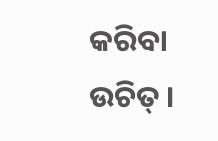କରିବା ଉଚିତ୍ ।